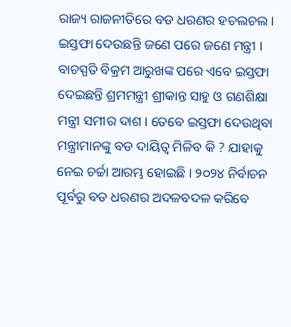ରାଜ୍ୟ ରାଜନୀତିରେ ବଡ ଧରଣର ହଚଲଚଲ । ଇସ୍ତଫା ଦେଉଛନ୍ତି ଜଣେ ପରେ ଜଣେ ମନ୍ତ୍ରୀ । ବାଚସ୍ପତି ବିକ୍ରମ ଆରୁଖଙ୍କ ପରେ ଏବେ ଇସ୍ତଫା ଦେଇଛନ୍ତି ଶ୍ରମମନ୍ତ୍ରୀ ଶ୍ରୀକାନ୍ତ ସାହୁ ଓ ଗଣଶିକ୍ଷା ମନ୍ତ୍ରୀ ସମୀର ଦାଶ । ତେବେ ଇସ୍ତଫା ଦେଉଥିବା ମନ୍ତ୍ରୀମାନଙ୍କୁ ବଡ ଦାୟିତ୍ୱ ମିଳିବ କି ? ଯାହାକୁ ନେଇ ଚର୍ଚ୍ଚା ଆରମ୍ଭ ହୋଇଛି । ୨୦୨୪ ନିର୍ବାଚନ ପୂର୍ବରୁ ବଡ ଧରଣର ଅଦଳବଦଳ କରିବେ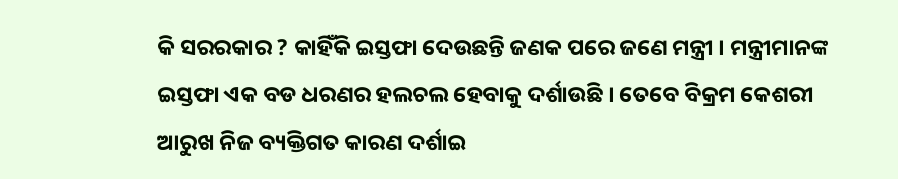କି ସରରକାର ? କାହିଁକି ଇସ୍ତଫା ଦେଉଛନ୍ତି ଜଣକ ପରେ ଜଣେ ମନ୍ତ୍ରୀ । ମନ୍ତ୍ରୀମାନଙ୍କ ଇସ୍ତଫା ଏକ ବଡ ଧରଣର ହଲଚଲ ହେବାକୁ ଦର୍ଶାଉଛି । ତେବେ ବିକ୍ରମ କେଶରୀ ଆରୁଖ ନିଜ ବ୍ୟକ୍ତିଗତ କାରଣ ଦର୍ଶାଇ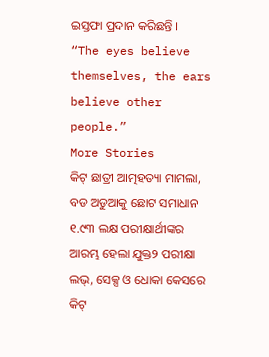ଇସ୍ତଫା ପ୍ରଦାନ କରିଛନ୍ତି ।
“The eyes believe themselves, the ears believe other people.”
More Stories
କିଟ୍ ଛାତ୍ରୀ ଆତ୍ମହତ୍ୟା ମାମଲା, ବଡ ଅଡୁଆକୁ ଛୋଟ ସମାଧାନ
୧.୯୩ ଲକ୍ଷ ପରୀକ୍ଷାର୍ଥୀଙ୍କର ଆରମ୍ଭ ହେଲା ଯୁକ୍ତ୨ ପରୀକ୍ଷା
ଲଭ୍, ସେକ୍ସ ଓ ଧୋକା କେସରେ କିଟ୍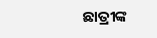ଛାତ୍ରୀଙ୍କ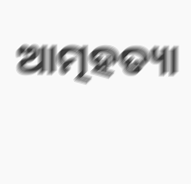ଆତ୍ମହତ୍ୟା